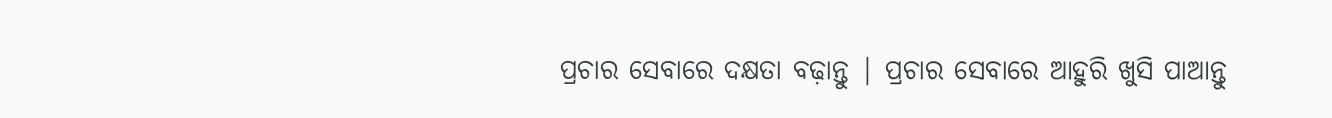ପ୍ରଚାର ସେବାରେ ଦକ୍ଷତା ବଢ଼ାନ୍ତୁ | ପ୍ରଚାର ସେବାରେ ଆହୁରି ଖୁସି ପାଆନ୍ତୁ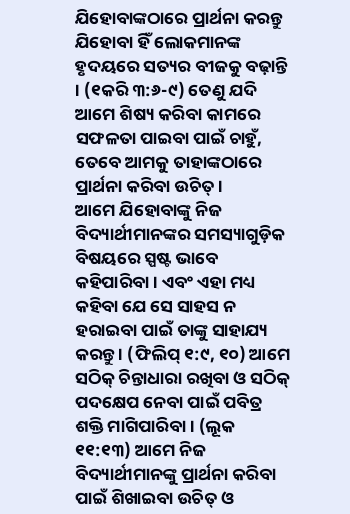ଯିହୋବାଙ୍କଠାରେ ପ୍ରାର୍ଥନା କରନ୍ତୁ
ଯିହୋବା ହିଁ ଲୋକମାନଙ୍କ ହୃଦୟରେ ସତ୍ୟର ବୀଜକୁ ବଢ଼ାନ୍ତି । (୧କରି ୩:୬-୯) ତେଣୁ ଯଦି ଆମେ ଶିଷ୍ୟ କରିବା କାମରେ ସଫଳତା ପାଇବା ପାଇଁ ଚାହୁଁ, ତେବେ ଆମକୁ ତାହାଙ୍କଠାରେ ପ୍ରାର୍ଥନା କରିବା ଉଚିତ୍ ।
ଆମେ ଯିହୋବାଙ୍କୁ ନିଜ ବିଦ୍ୟାର୍ଥୀମାନଙ୍କର ସମସ୍ୟାଗୁଡ଼ିକ ବିଷୟରେ ସ୍ପଷ୍ଟ ଭାବେ କହିପାରିବା । ଏବଂ ଏହା ମଧ୍ୟ କହିବା ଯେ ସେ ସାହସ ନ ହରାଇବା ପାଇଁ ତାଙ୍କୁ ସାହାଯ୍ୟ କରନ୍ତୁ । (ଫିଲିପ୍ ୧:୯, ୧୦) ଆମେ ସଠିକ୍ ଚିନ୍ତାଧାରା ରଖିବା ଓ ସଠିକ୍ ପଦକ୍ଷେପ ନେବା ପାଇଁ ପବିତ୍ର ଶକ୍ତି ମାଗିପାରିବା । (ଲୂକ ୧୧:୧୩) ଆମେ ନିଜ ବିଦ୍ୟାର୍ଥୀମାନଙ୍କୁ ପ୍ରାର୍ଥନା କରିବା ପାଇଁ ଶିଖାଇବା ଉଚିତ୍ ଓ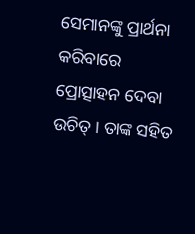ସେମାନଙ୍କୁ ପ୍ରାର୍ଥନା କରିବାରେ ପ୍ରୋତ୍ସାହନ ଦେବା ଉଚିତ୍ । ତାଙ୍କ ସହିତ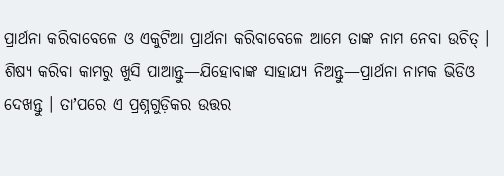ପ୍ରାର୍ଥନା କରିବାବେଳେ ଓ ଏକୁଟିଆ ପ୍ରାର୍ଥନା କରିବାବେଳେ ଆମେ ତାଙ୍କ ନାମ ନେବା ଉଚିତ୍ ।
ଶିଷ୍ୟ କରିବା କାମରୁ ଖୁସି ପାଆନ୍ତୁ—ଯିହୋବାଙ୍କ ସାହାଯ୍ୟ ନିଅନ୍ତୁ—ପ୍ରାର୍ଥନା ନାମକ ଭିଡିଓ ଦେଖନ୍ତୁ । ତାʼପରେ ଏ ପ୍ରଶ୍ନଗୁଡ଼ିକର ଉତ୍ତର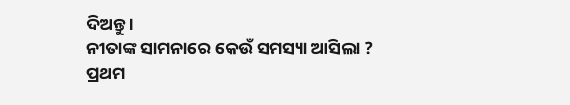ଦିଅନ୍ତୁ ।
ନୀତାଙ୍କ ସାମନାରେ କେଉଁ ସମସ୍ୟା ଆସିଲା ?
ପ୍ରଥମ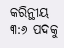କରିନ୍ଥୀୟ ୩:୬ ପଦକୁ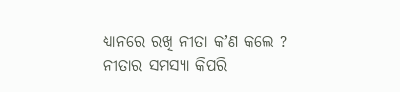ଧ୍ୟାନରେ ରଖି ନୀତା କʼଣ କଲେ ?
ନୀତାର ସମସ୍ୟା କିପରି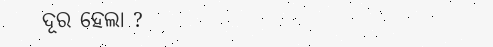ଦୂର ହେଲା ?